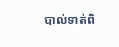បាល់ទាត់ពិ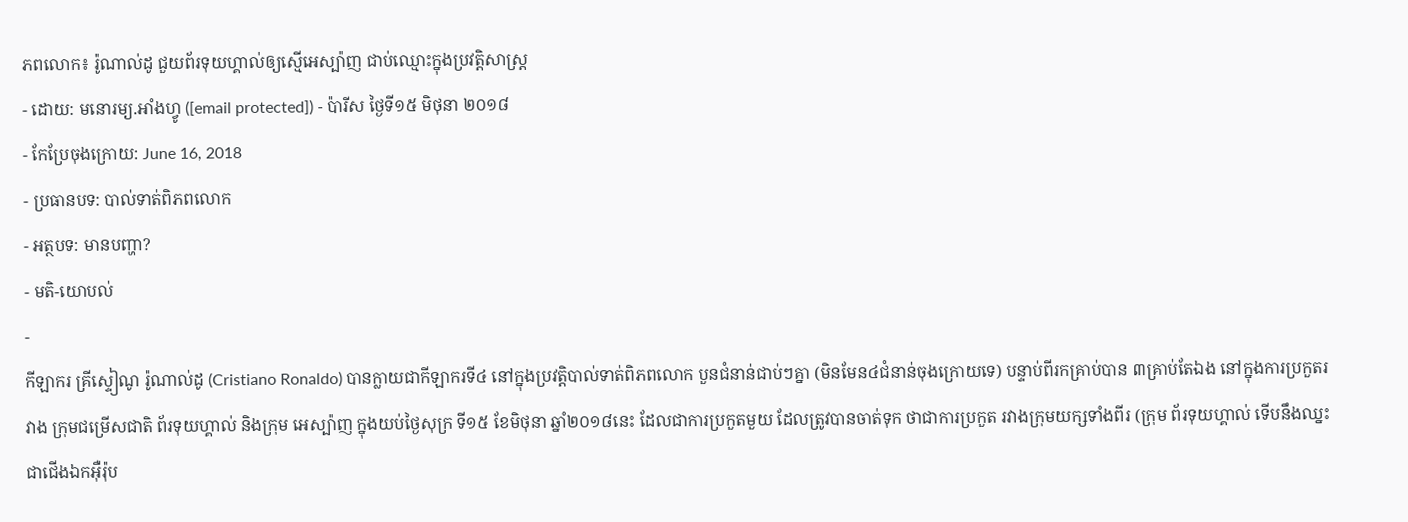ភពលោក៖ រ៉ូណាល់ដូ ជួយព័រទុយហ្គាល់ឲ្យស្មើអេស្ប៉ាញ ជាប់ឈ្មោះក្នុងប្រវត្តិសាស្ត្រ
- ដោយ: មនោរម្យ.អាំងហ្វូ ([email protected]) - ប៉ារីស ថ្ងៃទី១៥ មិថុនា ២០១៨
- កែប្រែចុងក្រោយ: June 16, 2018
- ប្រធានបទ: បាល់ទាត់ពិភពលោក
- អត្ថបទ: មានបញ្ហា?
- មតិ-យោបល់
-
កីឡាករ គ្រីស្ទៀណូ រ៉ូណាល់ដូ (Cristiano Ronaldo) បានក្លាយជាកីឡាករទី៤ នៅក្នុងប្រវត្តិបាល់ទាត់ពិភពលោក បួនជំនាន់ជាប់ៗគ្នា (មិនមែន៤ជំនាន់ចុងក្រោយទេ) បន្ទាប់ពីរកគ្រាប់បាន ៣គ្រាប់តែឯង នៅក្នុងការប្រកួតរវាង ក្រុមជម្រើសជាតិ ព័រទុយហ្គាល់ និងក្រុម អេស្ប៉ាញ ក្នុងយប់ថ្ងៃសុក្រ ទី១៥ ខែមិថុនា ឆ្នាំ២០១៨នេះ ដែលជាការប្រកួតមួយ ដែលត្រូវបានចាត់ទុក ថាជាការប្រកួត រវាងក្រុមយក្សទាំងពីរ (ក្រុម ព័រទុយហ្គាល់ ទើបនឹងឈ្នះជាជើងឯកអ៊ឺរ៉ុប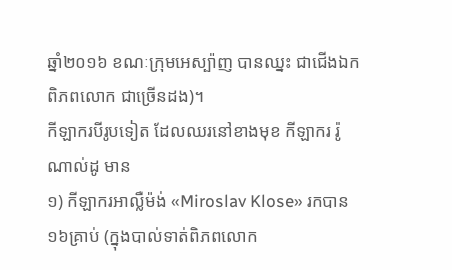ឆ្នាំ២០១៦ ខណៈក្រុមអេស្ប៉ាញ បានឈ្នះ ជាជើងឯកពិភពលោក ជាច្រើនដង)។
កីឡាករបីរូបទៀត ដែលឈរនៅខាងមុខ កីឡាករ រ៉ូណាល់ដូ មាន
១) កីឡាករអាល្លឺម៉ង់ «Miroslav Klose» រកបាន១៦គ្រាប់ (ក្នុងបាល់ទាត់ពិភពលោក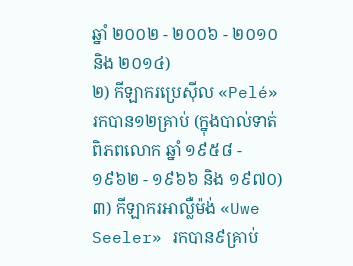ឆ្នាំ ២០០២ - ២០០៦ - ២០១០ និង ២០១៤)
២) កីឡាករប្រេស៊ីល «Pelé» រកបាន១២គ្រាប់ (ក្នុងបាល់ទាត់ពិភពលោក ឆ្នាំ ១៩៥៨ - ១៩៦២ - ១៩៦៦ និង ១៩៧០)
៣) កីឡាករអាល្លឺម៉ង់ «Uwe Seeler» រកបាន៩គ្រាប់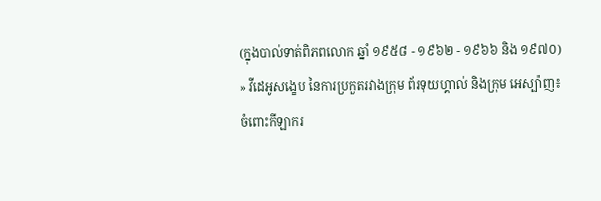(ក្នុងបាល់ទាត់ពិភពលោក ឆ្នាំ ១៩៥៨ - ១៩៦២ - ១៩៦៦ និង ១៩៧០)
» វីដេអូសង្ខេប នៃការប្រកួតរវាងក្រុម ព័រទុយហ្គាល់ និងក្រុម អេស្ប៉ាញ៖
ចំពោះកីឡាករ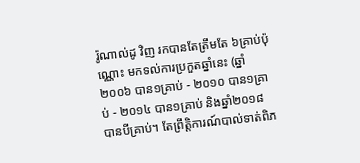រ៉ូណាល់ដូ វិញ រកបានតែត្រឹមតែ ៦គ្រាប់ប៉ុណ្ណោះ មកទល់ការប្រកួតឆ្នាំនេះ (ឆ្នាំ២០០៦ បាន១គ្រាប់ - ២០១០ បាន១គ្រាប់ - ២០១៤ បាន១គ្រាប់ និងឆ្នាំ២០១៨ បានបីគ្រាប់។ តែព្រឹត្តិការណ៍បាល់ទាត់ពិភ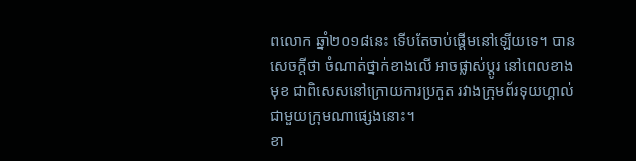ពលោក ឆ្នាំ២០១៨នេះ ទើបតែចាប់ផ្ដើមនៅឡើយទេ។ បានសេចក្ដីថា ចំណាត់ថ្នាក់ខាងលើ អាចផ្លាស់ប្ដូរ នៅពេលខាងមុខ ជាពិសេសនៅក្រោយការប្រកួត រវាងក្រុមព័រទុយហ្គាល់ ជាមួយក្រុមណាផ្សេងនោះ។
ខា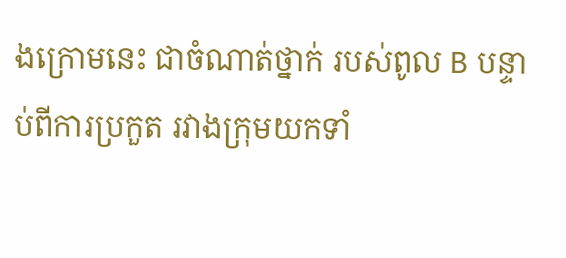ងក្រោមនេះ ជាចំណាត់ថ្នាក់ របស់ពូល B បន្ទាប់ពីការប្រកួត រវាងក្រុមយកទាំ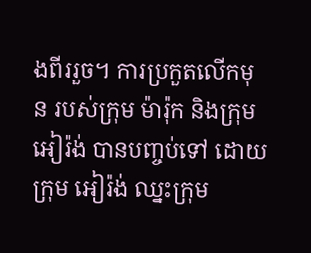ងពីររួច។ ការប្រកួតលើកមុន របស់ក្រុម ម៉ារ៉ុក និងក្រុម អៀរ៉ង់ បានបញ្ចប់ទៅ ដោយក្រុម អៀរ៉ង់ ឈ្នះក្រុម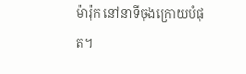ម៉ារ៉ុក នៅនាទីចុងក្រោយបំផុត។